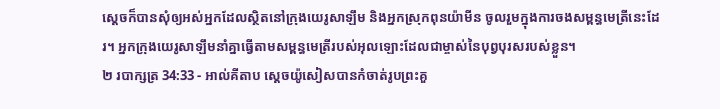ស្តេចក៏បានសុំឲ្យអស់អ្នកដែលស្ថិតនៅក្រុងយេរូសាឡឹម និងអ្នកស្រុកពុនយ៉ាមីន ចូលរួមក្នុងការចងសម្ពន្ធមេត្រីនេះដែរ។ អ្នកក្រុងយេរូសាឡឹមនាំគ្នាធ្វើតាមសម្ពន្ធមេត្រីរបស់អុលឡោះដែលជាម្ចាស់នៃបុព្វបុរសរបស់ខ្លួន។
២ របាក្សត្រ 34:33 - អាល់គីតាប ស្តេចយ៉ូសៀសបានកំចាត់រូបព្រះគួ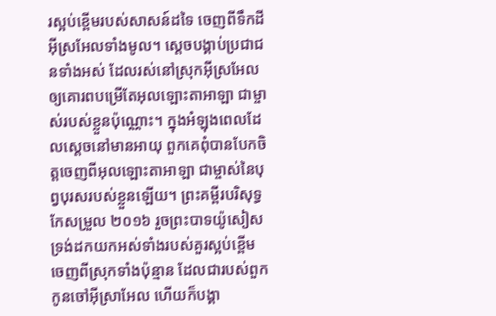រស្អប់ខ្ពើមរបស់សាសន៍ដទៃ ចេញពីទឹកដីអ៊ីស្រអែលទាំងមូល។ ស្តេចបង្គាប់ប្រជាជនទាំងអស់ ដែលរស់នៅស្រុកអ៊ីស្រអែល ឲ្យគោរពបម្រើតែអុលឡោះតាអាឡា ជាម្ចាស់របស់ខ្លួនប៉ុណ្ណោះ។ ក្នុងអំឡុងពេលដែលស្តេចនៅមានអាយុ ពួកគេពុំបានបែកចិត្តចេញពីអុលឡោះតាអាឡា ជាម្ចាស់នៃបុព្វបុរសរបស់ខ្លួនឡើយ។ ព្រះគម្ពីរបរិសុទ្ធកែសម្រួល ២០១៦ រួចព្រះបាទយ៉ូសៀស ទ្រង់ដកយកអស់ទាំងរបស់គួរស្អប់ខ្ពើមចេញពីស្រុកទាំងប៉ុន្មាន ដែលជារបស់ពួកកូនចៅអ៊ីស្រាអែល ហើយក៏បង្គា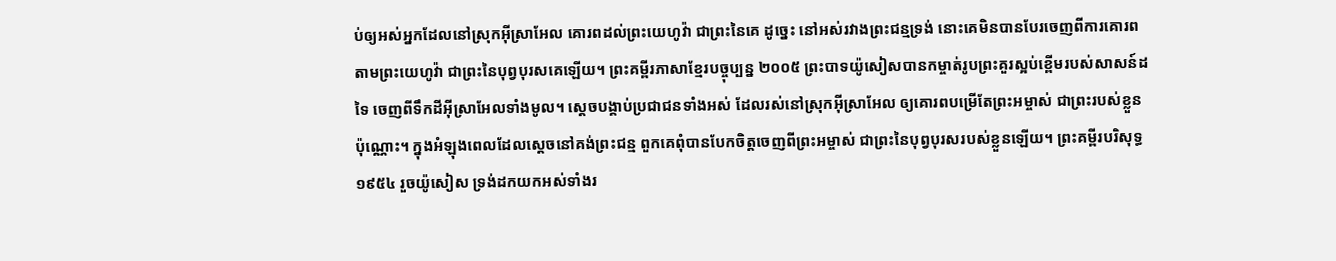ប់ឲ្យអស់អ្នកដែលនៅស្រុកអ៊ីស្រាអែល គោរពដល់ព្រះយេហូវ៉ា ជាព្រះនៃគេ ដូច្នេះ នៅអស់រវាងព្រះជន្មទ្រង់ នោះគេមិនបានបែរចេញពីការគោរពតាមព្រះយេហូវ៉ា ជាព្រះនៃបុព្វបុរសគេឡើយ។ ព្រះគម្ពីរភាសាខ្មែរបច្ចុប្បន្ន ២០០៥ ព្រះបាទយ៉ូសៀសបានកម្ចាត់រូបព្រះគួរស្អប់ខ្ពើមរបស់សាសន៍ដទៃ ចេញពីទឹកដីអ៊ីស្រាអែលទាំងមូល។ ស្ដេចបង្គាប់ប្រជាជនទាំងអស់ ដែលរស់នៅស្រុកអ៊ីស្រាអែល ឲ្យគោរពបម្រើតែព្រះអម្ចាស់ ជាព្រះរបស់ខ្លួនប៉ុណ្ណោះ។ ក្នុងអំឡុងពេលដែលស្ដេចនៅគង់ព្រះជន្ម ពួកគេពុំបានបែកចិត្តចេញពីព្រះអម្ចាស់ ជាព្រះនៃបុព្វបុរសរបស់ខ្លួនឡើយ។ ព្រះគម្ពីរបរិសុទ្ធ ១៩៥៤ រួចយ៉ូសៀស ទ្រង់ដកយកអស់ទាំងរ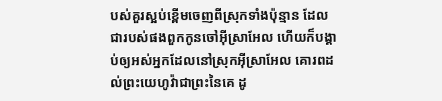បស់គួរស្អប់ខ្ពើមចេញពីស្រុកទាំងប៉ុន្មាន ដែលជារបស់ផងពួកកូនចៅអ៊ីស្រាអែល ហើយក៏បង្គាប់ឲ្យអស់អ្នកដែលនៅស្រុកអ៊ីស្រាអែល គោរពដល់ព្រះយេហូវ៉ាជាព្រះនៃគេ ដូ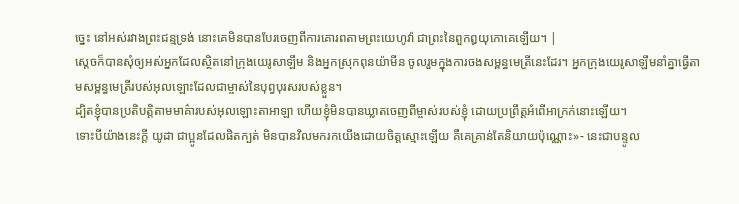ច្នេះ នៅអស់រវាងព្រះជន្មទ្រង់ នោះគេមិនបានបែរចេញពីការគោរពតាមព្រះយេហូវ៉ា ជាព្រះនៃពួកឰយុកោគេឡើយ។ |
ស្តេចក៏បានសុំឲ្យអស់អ្នកដែលស្ថិតនៅក្រុងយេរូសាឡឹម និងអ្នកស្រុកពុនយ៉ាមីន ចូលរួមក្នុងការចងសម្ពន្ធមេត្រីនេះដែរ។ អ្នកក្រុងយេរូសាឡឹមនាំគ្នាធ្វើតាមសម្ពន្ធមេត្រីរបស់អុលឡោះដែលជាម្ចាស់នៃបុព្វបុរសរបស់ខ្លួន។
ដ្បិតខ្ញុំបានប្រតិបត្តិតាមមាគ៌ារបស់អុលឡោះតាអាឡា ហើយខ្ញុំមិនបានឃ្លាតចេញពីម្ចាស់របស់ខ្ញុំ ដោយប្រព្រឹត្តអំពើអាក្រក់នោះឡើយ។
ទោះបីយ៉ាងនេះក្ដី យូដា ជាប្អូនដែលផិតក្បត់ មិនបានវិលមករកយើងដោយចិត្តស្មោះឡើយ គឺគេគ្រាន់តែនិយាយប៉ុណ្ណោះ»- នេះជាបន្ទូល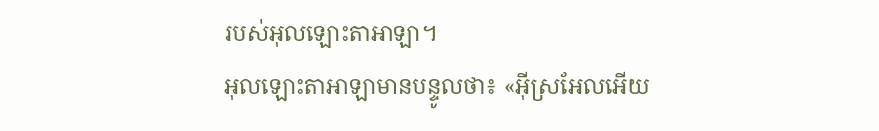របស់អុលឡោះតាអាឡា។
អុលឡោះតាអាឡាមានបន្ទូលថា៖ «អ៊ីស្រអែលអើយ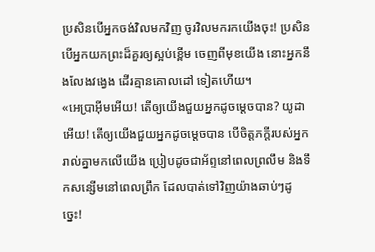ប្រសិនបើអ្នកចង់វិលមកវិញ ចូរវិលមករកយើងចុះ! ប្រសិនបើអ្នកយកព្រះដ៏គួរឲ្យស្អប់ខ្ពើម ចេញពីមុខយើង នោះអ្នកនឹងលែងវង្វេង ដើរគ្មានគោលដៅ ទៀតហើយ។
«អេប្រាអ៊ីមអើយ! តើឲ្យយើងជួយអ្នកដូចម្ដេចបាន? យូដាអើយ! តើឲ្យយើងជួយអ្នកដូចម្ដេចបាន បើចិត្តភក្តីរបស់អ្នករាល់គ្នាមកលើយើង ប្រៀបដូចជាអ័ព្ទនៅពេលព្រលឹម និងទឹកសន្សើមនៅពេលព្រឹក ដែលបាត់ទៅវិញយ៉ាងឆាប់ៗដូច្នេះ!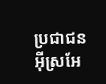ប្រជាជនអ៊ីស្រអែ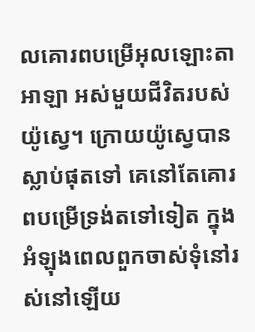លគោរពបម្រើអុលឡោះតាអាឡា អស់មួយជីវិតរបស់យ៉ូស្វេ។ ក្រោយយ៉ូស្វេបានស្លាប់ផុតទៅ គេនៅតែគោរពបម្រើទ្រង់តទៅទៀត ក្នុងអំឡុងពេលពួកចាស់ទុំនៅរស់នៅឡើយ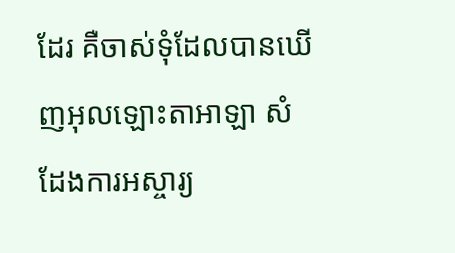ដែរ គឺចាស់ទុំដែលបានឃើញអុលឡោះតាអាឡា សំដែងការអស្ចារ្យ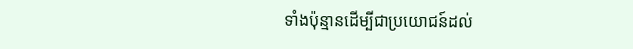ទាំងប៉ុន្មានដើម្បីជាប្រយោជន៍ដល់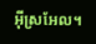អ៊ីស្រអែល។